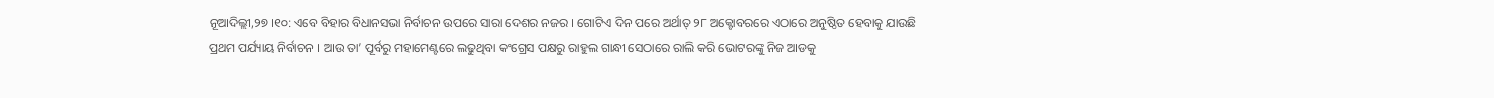ନୂଆଦିଲ୍ଲୀ,୨୭ ।୧୦: ଏବେ ବିହାର ବିଧାନସଭା ନିର୍ବାଚନ ଉପରେ ସାରା ଦେଶର ନଜର । ଗୋଟିଏ ଦିନ ପରେ ଅର୍ଥାତ୍ ୨୮ ଅକ୍ଟୋବରରେ ଏଠାରେ ଅନୁଷ୍ଠିତ ହେବାକୁ ଯାଉଛି ପ୍ରଥମ ପର୍ଯ୍ୟାୟ ନିର୍ବାଚନ । ଆଉ ତା’ ପୂର୍ବରୁ ମହାମେଣ୍ଟରେ ଲଢୁଥିବା କଂଗ୍ରେସ ପକ୍ଷରୁ ରାହୁଲ ଗାନ୍ଧୀ ସେଠାରେ ରାଲି କରି ଭୋଟରଙ୍କୁ ନିଜ ଆଡକୁ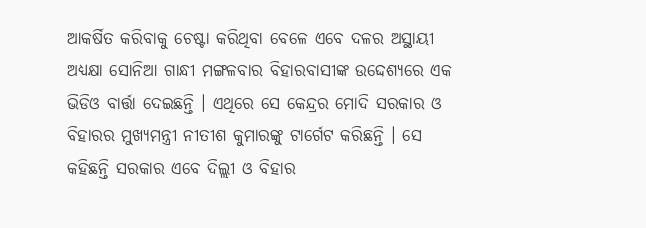ଆକର୍ଷିତ କରିବାକୁ ଚେଷ୍ଟା କରିଥିବା ବେଳେ ଏବେ ଦଳର ଅସ୍ଥାୟୀ ଅଧ୍ୟକ୍ଷା ସୋନିଆ ଗାନ୍ଧୀ ମଙ୍ଗଳବାର ବିହାରବାସୀଙ୍କ ଉଦ୍ଦେଶ୍ୟରେ ଏକ ଭିଡିଓ ବାର୍ତ୍ତା ଦେଇଛନ୍ତି । ଏଥିରେ ସେ କେନ୍ଦ୍ରର ମୋଦି ସରକାର ଓ ବିହାରର ମୁଖ୍ୟମନ୍ତ୍ରୀ ନୀତୀଶ କୁମାରଙ୍କୁ ଟାର୍ଗେଟ କରିଛନ୍ତି । ସେ କହିଛନ୍ତି ସରକାର ଏବେ ଦିଲ୍ଲୀ ଓ ବିହାର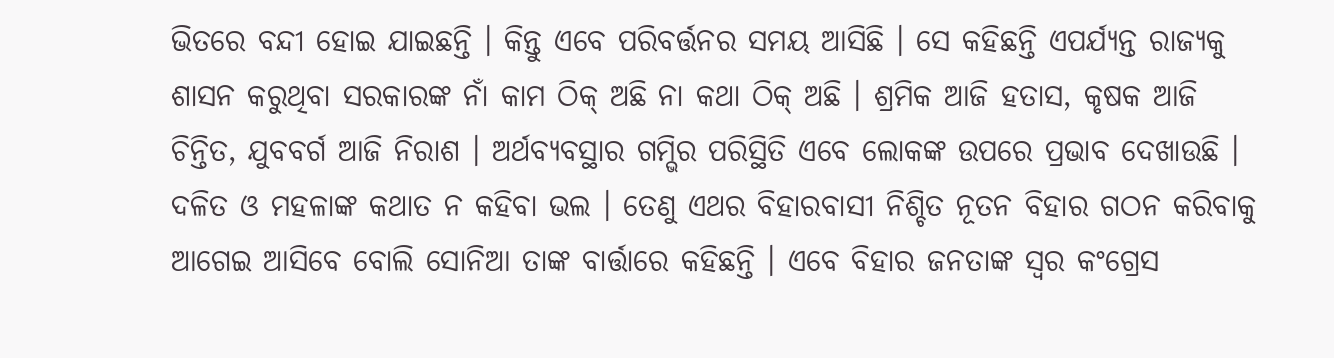ଭିତରେ ବନ୍ଦୀ ହୋଇ ଯାଇଛନ୍ତି । କିନ୍ତୁ ଏବେ ପରିବର୍ତ୍ତନର ସମୟ ଆସିଛି । ସେ କହିଛନ୍ତି ଏପର୍ଯ୍ୟନ୍ତ ରାଜ୍ୟକୁ ଶାସନ କରୁଥିବା ସରକାରଙ୍କ ନାଁ କାମ ଠିକ୍ ଅଛି ନା କଥା ଠିକ୍ ଅଛି । ଶ୍ରମିକ ଆଜି ହତାସ, କୃଷକ ଆଜି ଚିନ୍ତିତ, ଯୁବବର୍ଗ ଆଜି ନିରାଶ । ଅର୍ଥବ୍ୟବସ୍ଥାର ଗମ୍ଭିର ପରିସ୍ଥିତି ଏବେ ଲୋକଙ୍କ ଉପରେ ପ୍ରଭାବ ଦେଖାଉଛି । ଦଳିତ ଓ ମହଳାଙ୍କ କଥାତ ନ କହିବା ଭଲ । ତେଣୁ ଏଥର ବିହାରବାସୀ ନିଶ୍ଚିତ ନୂତନ ବିହାର ଗଠନ କରିବାକୁ ଆଗେଇ ଆସିବେ ବୋଲି ସୋନିଆ ତାଙ୍କ ବାର୍ତ୍ତାରେ କହିଛନ୍ତି । ଏବେ ବିହାର ଜନତାଙ୍କ ସ୍ୱର କଂଗ୍ରେସ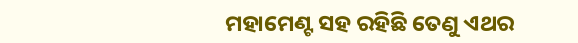ମହାମେଣ୍ଟ ସହ ରହିଛି ତେଣୁ ଏଥର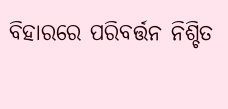ବିହାରରେ ପରିବର୍ତ୍ତନ ନିଶ୍ଚିତ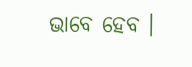ଭାବେ ହେବ ।